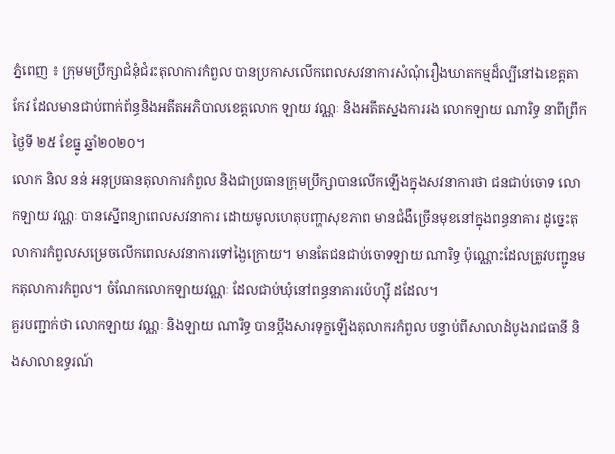ភ្នំពេញ ៖ ក្រុមមប្រឹក្សាជំនុំជំរះតុលាការកំពួល បានប្រកាសលើកពេលសវនាការសំណុំរឿងឃាតកម្មដ៏ល្បីនៅឯខេត្តតាកែវ ដែលមានជាប់ពាក់ព័ន្ធនិងអតីតអភិបាលខេត្តលោក ឡាយ វណ្ណៈ និងអតីតស្នងការរង លោកឡាយ ណារិទ្ធ នាពីព្រឹកថ្ងៃទី ២៥ ខែធ្នូ ឆ្នាំ២០២០។
លោក និល នន់ អនុប្រធានតុលាការកំពួល និងជាប្រធានក្រុមប្រឹក្សាបានលើកឡើងក្នុងសវនាការថា ជនជាប់ចោទ លោកឡាយ វណ្ណៈ បានស្នើពន្យាពេលសវនាការ ដោយមូលហេតុបញ្ហាសុខភាព មានជំងឺច្រើនមុខនៅក្នុងពន្ធនាគារ ដូច្នេះតុលាការកំពួលសម្រេចលើកពេលសវនាការទៅង្ងៃក្រោយ។ មានតែជនជាប់ចោទឡាយ ណារិទ្ធ ប៉ុណ្ណោះដែលត្រូវបញ្ជូនមកតុលាការកំពួល។ ចំណែកលោកឡាយវណ្ណៈ ដែលជាប់ឃុំនៅពន្ធនាគារប៉េហ្ស៊ី ដដែល។
គួរបញ្ជាក់ថា លោកឡាយ វណ្ណៈ និងឡាយ ណារិទ្ធ បានប្ដឹងសារទុក្ខឡើងតុលាករកំពួល បន្ទាប់ពីសាលាដំបូងរាជធានី និងសាលាឧទ្ធរណ៍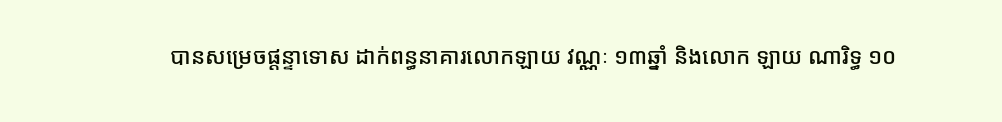បានសម្រេចផ្ដន្ទាទោស ដាក់ពន្ធនាគារលោកឡាយ វណ្ណៈ ១៣ឆ្នាំ និងលោក ឡាយ ណារិទ្ធ ១០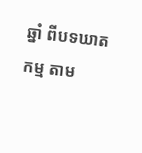ឆ្នាំ ពីបទឃាតកម្ម តាម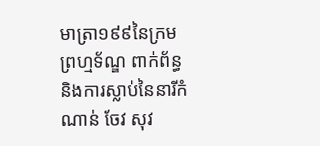មាត្រា១៩៩នៃក្រមព្រហ្មទ័ណ្ឌ ពាក់ព័ន្ធនិងការស្លាប់នៃនារីកំណាន់ ចែវ សុវ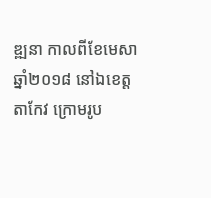ឌ្ឍនា កាលពីខែមេសា ឆ្នាំ២០១៨ នៅឯខេត្តតាកែវ ក្រោមរូប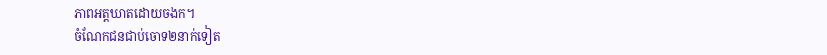ភាពអត្តឃាតដោយចងក។
ចំណែកជនជាប់ចោទ២នាក់ទៀត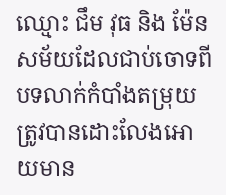ឈ្មោះ ជឹម វុធ និង ម៉ែន សម័យដែលជាប់ចោទពីបទលាក់កំបាំងតម្រុយ ត្រូវបានដោះលែងអោយមាន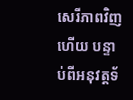សេរីភាពវិញហើយ បន្ទាប់ពីអនុវត្តទ័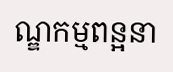ណ្ឌកម្មពន្អនា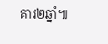គារ២ឆ្នាំ៕